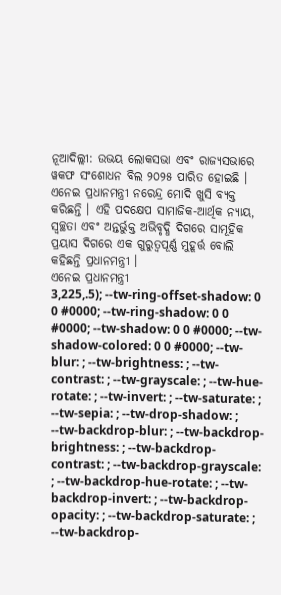ନୂଆଦିଲ୍ଲୀ: ଉଭୟ ଲୋକସଭା ଏବଂ ରାଜ୍ୟସଭାରେ ୱକଫ ସଂଶୋଧନ ବିଲ ୨୦୨୫ ପାରିତ ହୋଇଛି । ଏନେଇ ପ୍ରଧାନମନ୍ତ୍ରୀ ନରେନ୍ଦ୍ର ମୋଦି ଖୁସି ବ୍ୟକ୍ତ କରିଛନ୍ତି । ଏହି ପଦକ୍ଷେପ ସାମାଜିକ-ଆର୍ଥିକ ନ୍ୟାୟ, ସ୍ବଚ୍ଛତା ଏବଂ ଅନ୍ତର୍ଭୁକ୍ତ ଅଭିବୃଦ୍ଧି ଦିଗରେ ସାମୂହିକ ପ୍ରୟାସ ଦିଗରେ ଏକ ଗୁରୁତ୍ୱପୂର୍ଣ୍ଣ ମୁହୂର୍ତ୍ତ ବୋଲି କହିଛନ୍ତି ପ୍ରଧାନମନ୍ତ୍ରୀ ।
ଏନେଇ ପ୍ରଧାନମନ୍ତ୍ରୀ
3,225,.5); --tw-ring-offset-shadow: 0 0 #0000; --tw-ring-shadow: 0 0 #0000; --tw-shadow: 0 0 #0000; --tw-shadow-colored: 0 0 #0000; --tw-blur: ; --tw-brightness: ; --tw-contrast: ; --tw-grayscale: ; --tw-hue-rotate: ; --tw-invert: ; --tw-saturate: ; --tw-sepia: ; --tw-drop-shadow: ; --tw-backdrop-blur: ; --tw-backdrop-brightness: ; --tw-backdrop-contrast: ; --tw-backdrop-grayscale: ; --tw-backdrop-hue-rotate: ; --tw-backdrop-invert: ; --tw-backdrop-opacity: ; --tw-backdrop-saturate: ; --tw-backdrop-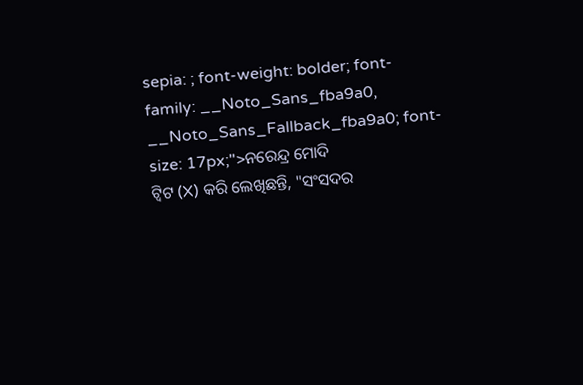sepia: ; font-weight: bolder; font-family: __Noto_Sans_fba9a0, __Noto_Sans_Fallback_fba9a0; font-size: 17px;">ନରେନ୍ଦ୍ର ମୋଦି
ଟ୍ବିଟ (X) କରି ଲେଖିଛନ୍ତି, "ସଂସଦର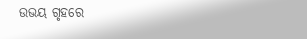ଉଭୟ ଗୃହରେ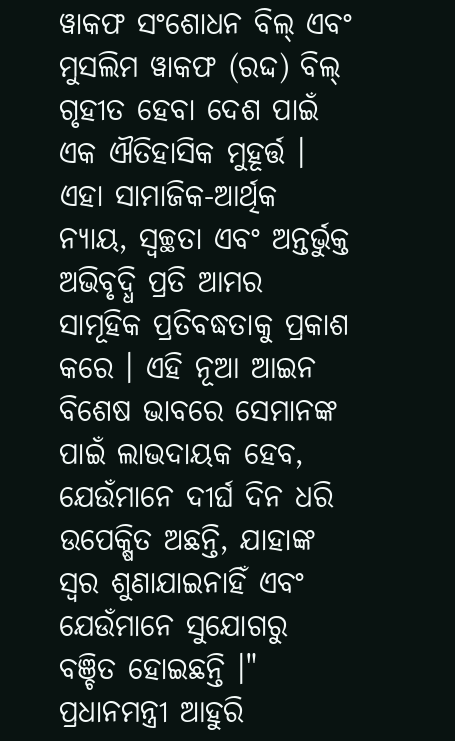ୱାକଫ ସଂଶୋଧନ ବିଲ୍ ଏବଂ ମୁସଲିମ ୱାକଫ (ରଦ୍ଦ) ବିଲ୍ ଗୃହୀତ ହେବା ଦେଶ ପାଇଁ ଏକ ଐତିହାସିକ ମୁହୂର୍ତ୍ତ । ଏହା ସାମାଜିକ-ଆର୍ଥିକ ନ୍ୟାୟ, ସ୍ୱଚ୍ଛତା ଏବଂ ଅନ୍ତର୍ଭୁକ୍ତ ଅଭିବୃଦ୍ଧି ପ୍ରତି ଆମର ସାମୂହିକ ପ୍ରତିବଦ୍ଧତାକୁ ପ୍ରକାଶ କରେ । ଏହି ନୂଆ ଆଇନ ବିଶେଷ ଭାବରେ ସେମାନଙ୍କ ପାଇଁ ଲାଭଦାୟକ ହେବ, ଯେଉଁମାନେ ଦୀର୍ଘ ଦିନ ଧରି ଉପେକ୍ଷିତ ଅଛନ୍ତି, ଯାହାଙ୍କ ସ୍ୱର ଶୁଣାଯାଇନାହିଁ ଏବଂ ଯେଉଁମାନେ ସୁଯୋଗରୁ ବଞ୍ଚିତ ହୋଇଛନ୍ତି ।"
ପ୍ରଧାନମନ୍ତ୍ରୀ ଆହୁରି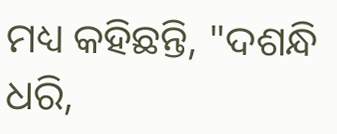ମଧ୍ୟ କହିଛନ୍ତି, "ଦଶନ୍ଧି ଧରି,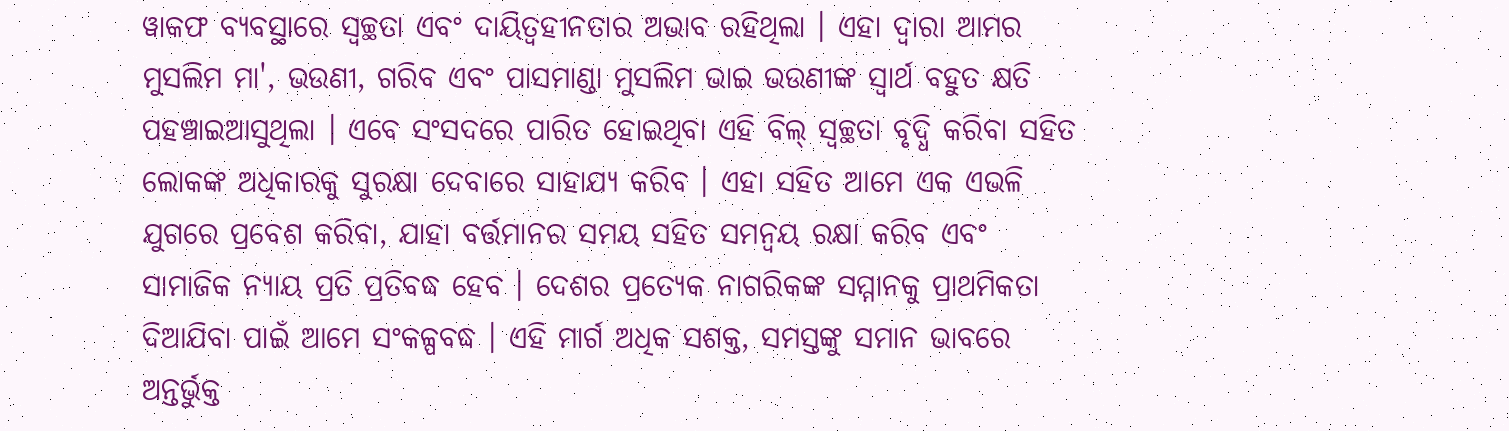ୱାକଫ ବ୍ୟବସ୍ଥାରେ ସ୍ୱଚ୍ଛତା ଏବଂ ଦାୟିତ୍ୱହୀନତାର ଅଭାବ ରହିଥିଲା । ଏହା ଦ୍ବାରା ଆମର ମୁସଲିମ ମା', ଭଉଣୀ, ଗରିବ ଏବଂ ପାସମାଣ୍ଡା ମୁସଲିମ ଭାଇ ଭଉଣୀଙ୍କ ସ୍ୱାର୍ଥ ବହୁତ କ୍ଷତି ପହଞ୍ଚାଇଆସୁଥିଲା । ଏବେ ସଂସଦରେ ପାରିତ ହୋଇଥିବା ଏହି ବିଲ୍ ସ୍ୱଚ୍ଛତା ବୃଦ୍ଧି କରିବା ସହିତ ଲୋକଙ୍କ ଅଧିକାରକୁ ସୁରକ୍ଷା ଦେବାରେ ସାହାଯ୍ୟ କରିବ । ଏହା ସହିତ ଆମେ ଏକ ଏଭଳି ଯୁଗରେ ପ୍ରବେଶ କରିବା, ଯାହା ବର୍ତ୍ତମାନର ସମୟ ସହିତ ସମନ୍ୱୟ ରକ୍ଷା କରିବ ଏବଂ ସାମାଜିକ ନ୍ୟାୟ ପ୍ରତି ପ୍ରତିବଦ୍ଧ ହେବ । ଦେଶର ପ୍ରତ୍ୟେକ ନାଗରିକଙ୍କ ସମ୍ମାନକୁ ପ୍ରାଥମିକତା ଦିଆଯିବା ପାଇଁ ଆମେ ସଂକଳ୍ପବଦ୍ଧ । ଏହି ମାର୍ଗ ଅଧିକ ସଶକ୍ତ, ସମସ୍ତଙ୍କୁ ସମାନ ଭାବରେ ଅନ୍ତର୍ଭୁକ୍ତ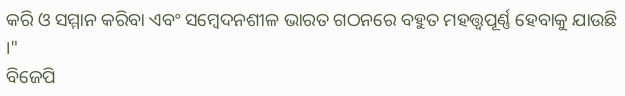କରି ଓ ସମ୍ମାନ କରିବା ଏବଂ ସମ୍ବେଦନଶୀଳ ଭାରତ ଗଠନରେ ବହୁତ ମହତ୍ତ୍ବପୂର୍ଣ୍ଣ ହେବାକୁ ଯାଉଛି ।"
ବିଜେପି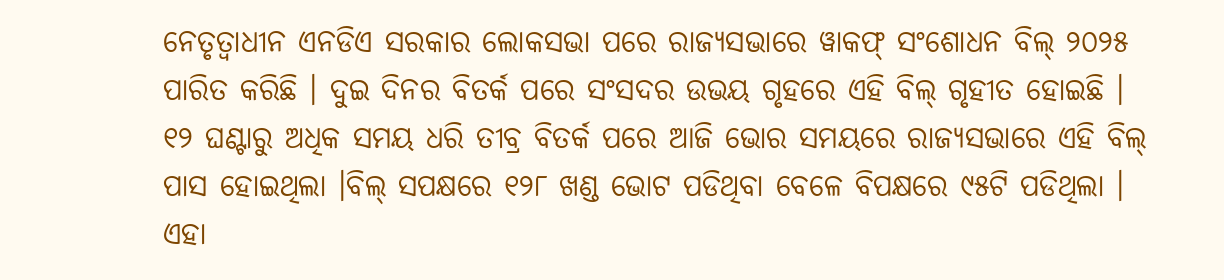ନେତୃତ୍ୱାଧୀନ ଏନଡିଏ ସରକାର ଲୋକସଭା ପରେ ରାଜ୍ୟସଭାରେ ୱାକଫ୍ ସଂଶୋଧନ ବିଲ୍ ୨୦୨୫ ପାରିତ କରିଛି । ଦୁଇ ଦିନର ବିତର୍କ ପରେ ସଂସଦର ଉଭୟ ଗୃହରେ ଏହି ବିଲ୍ ଗୃହୀତ ହୋଇଛି । ୧୨ ଘଣ୍ଟାରୁ ଅଧିକ ସମୟ ଧରି ତୀବ୍ର ବିତର୍କ ପରେ ଆଜି ଭୋର ସମୟରେ ରାଜ୍ୟସଭାରେ ଏହି ବିଲ୍ ପାସ ହୋଇଥିଲା ।ବିଲ୍ ସପକ୍ଷରେ ୧୨୮ ଖଣ୍ଡ ଭୋଟ ପଡିଥିବା ବେଳେ ବିପକ୍ଷରେ ୯୫ଟି ପଡିଥିଲା । ଏହା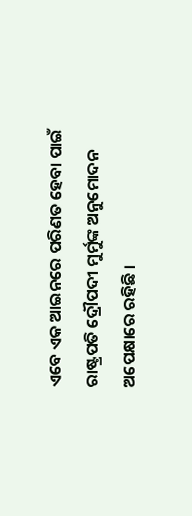ଏବେ ଏକ ଆଇନରେ ପରିଣତ ହେବା ପାଇଁ ରାଷ୍ଟ୍ରପତି ଦ୍ରୌପଦୀ ମୁର୍ମୁଙ୍କ ଅନୁମୋଦନ ଅପେକ୍ଷାରେ ରହିଛି ।